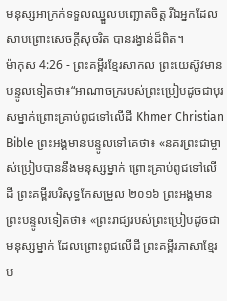មនុស្សអាក្រក់ទទួលឈ្នួលបញ្ឆោតចិត្ត រីឯអ្នកដែលសាបព្រោះសេចក្ដីសុចរិត បានរង្វាន់ដ៏ពិត។
ម៉ាកុស 4:26 - ព្រះគម្ពីរខ្មែរសាកល ព្រះយេស៊ូវមានបន្ទូលទៀតថា៖“អាណាចក្ររបស់ព្រះប្រៀបដូចជាបុរសម្នាក់ព្រោះគ្រាប់ពូជទៅលើដី Khmer Christian Bible ព្រះអង្គមានបន្ទូលទៅគេថា៖ «នគរព្រះជាម្ចាស់ប្រៀបបាននឹងមនុស្សម្នាក់ ព្រោះគ្រាប់ពូជទៅលើដី ព្រះគម្ពីរបរិសុទ្ធកែសម្រួល ២០១៦ ព្រះអង្គមានព្រះបន្ទូលទៀតថា៖ «ព្រះរាជ្យរបស់ព្រះប្រៀបដូចជាមនុស្សម្នាក់ ដែលព្រោះពូជលើដី ព្រះគម្ពីរភាសាខ្មែរប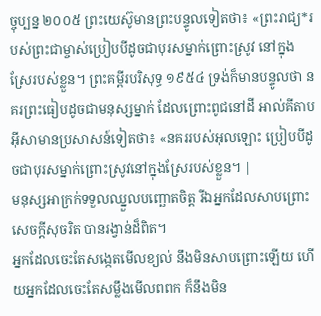ច្ចុប្បន្ន ២០០៥ ព្រះយេស៊ូមានព្រះបន្ទូលទៀតថា៖ «ព្រះរាជ្យ*របស់ព្រះជាម្ចាស់ប្រៀបបីដូចជាបុរសម្នាក់ព្រោះស្រូវ នៅក្នុងស្រែរបស់ខ្លួន។ ព្រះគម្ពីរបរិសុទ្ធ ១៩៥៤ ទ្រង់ក៏មានបន្ទូលថា នគរព្រះធៀបដូចជាមនុស្សម្នាក់ ដែលព្រោះពូជនៅដី អាល់គីតាប អ៊ីសាមានប្រសាសន៍ទៀតថា៖ «នគររបស់អុលឡោះ ប្រៀបបីដូចជាបុរសម្នាក់ព្រោះស្រូវនៅក្នុងស្រែរបស់ខ្លួន។ |
មនុស្សអាក្រក់ទទួលឈ្នួលបញ្ឆោតចិត្ត រីឯអ្នកដែលសាបព្រោះសេចក្ដីសុចរិត បានរង្វាន់ដ៏ពិត។
អ្នកដែលចេះតែសង្កេតមើលខ្យល់ នឹងមិនសាបព្រោះឡើយ ហើយអ្នកដែលចេះតែសម្លឹងមើលពពក ក៏នឹងមិន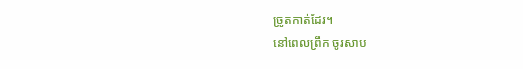ច្រូតកាត់ដែរ។
នៅពេលព្រឹក ចូរសាប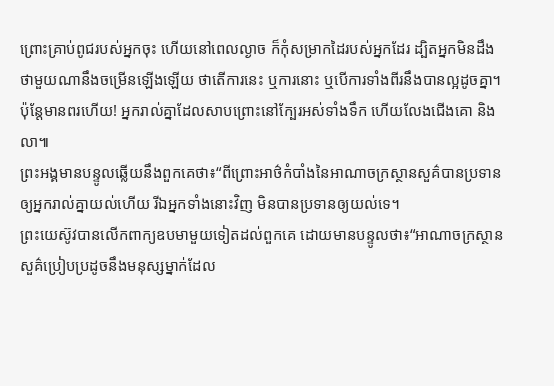ព្រោះគ្រាប់ពូជរបស់អ្នកចុះ ហើយនៅពេលល្ងាច ក៏កុំសម្រាកដៃរបស់អ្នកដែរ ដ្បិតអ្នកមិនដឹងថាមួយណានឹងចម្រើនឡើងឡើយ ថាតើការនេះ ឬការនោះ ឬបើការទាំងពីរនឹងបានល្អដូចគ្នា។
ប៉ុន្តែមានពរហើយ! អ្នករាល់គ្នាដែលសាបព្រោះនៅក្បែរអស់ទាំងទឹក ហើយលែងជើងគោ និងលា៕
ព្រះអង្គមានបន្ទូលឆ្លើយនឹងពួកគេថា៖“ពីព្រោះអាថ៌កំបាំងនៃអាណាចក្រស្ថានសួគ៌បានប្រទានឲ្យអ្នករាល់គ្នាយល់ហើយ រីឯអ្នកទាំងនោះវិញ មិនបានប្រទានឲ្យយល់ទេ។
ព្រះយេស៊ូវបានលើកពាក្យឧបមាមួយទៀតដល់ពួកគេ ដោយមានបន្ទូលថា៖“អាណាចក្រស្ថានសួគ៌ប្រៀបប្រដូចនឹងមនុស្សម្នាក់ដែល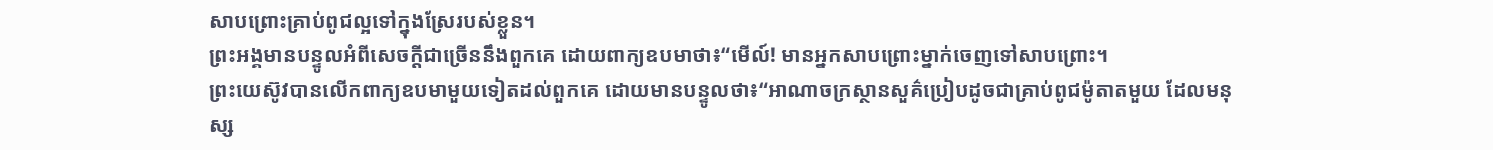សាបព្រោះគ្រាប់ពូជល្អទៅក្នុងស្រែរបស់ខ្លួន។
ព្រះអង្គមានបន្ទូលអំពីសេចក្ដីជាច្រើននឹងពួកគេ ដោយពាក្យឧបមាថា៖“មើល៍! មានអ្នកសាបព្រោះម្នាក់ចេញទៅសាបព្រោះ។
ព្រះយេស៊ូវបានលើកពាក្យឧបមាមួយទៀតដល់ពួកគេ ដោយមានបន្ទូលថា៖“អាណាចក្រស្ថានសួគ៌ប្រៀបដូចជាគ្រាប់ពូជម៉ូតាតមួយ ដែលមនុស្ស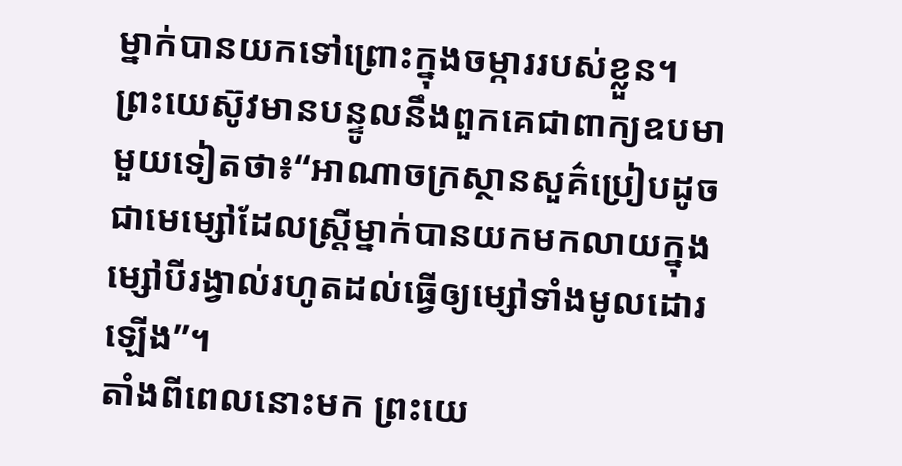ម្នាក់បានយកទៅព្រោះក្នុងចម្ការរបស់ខ្លួន។
ព្រះយេស៊ូវមានបន្ទូលនឹងពួកគេជាពាក្យឧបមាមួយទៀតថា៖“អាណាចក្រស្ថានសួគ៌ប្រៀបដូចជាមេម្សៅដែលស្ត្រីម្នាក់បានយកមកលាយក្នុងម្សៅបីរង្វាល់រហូតដល់ធ្វើឲ្យម្សៅទាំងមូលដោរឡើង”។
តាំងពីពេលនោះមក ព្រះយេ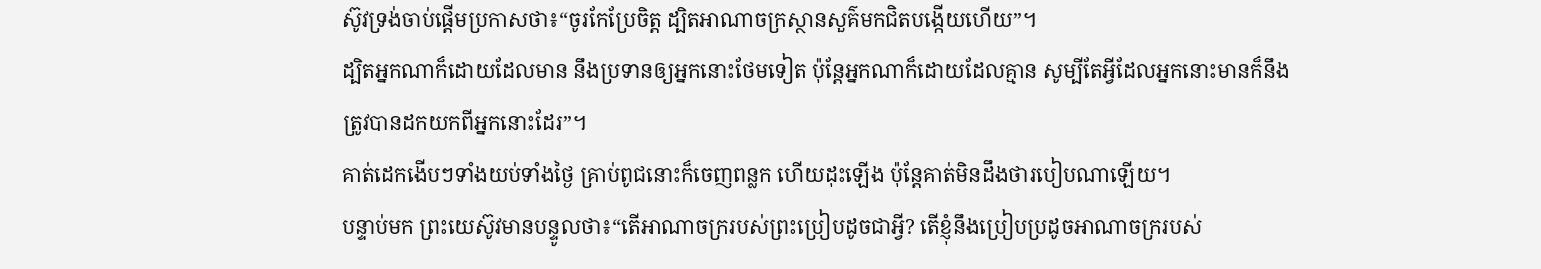ស៊ូវទ្រង់ចាប់ផ្ដើមប្រកាសថា៖“ចូរកែប្រែចិត្ត ដ្បិតអាណាចក្រស្ថានសួគ៌មកជិតបង្កើយហើយ”។
ដ្បិតអ្នកណាក៏ដោយដែលមាន នឹងប្រទានឲ្យអ្នកនោះថែមទៀត ប៉ុន្តែអ្នកណាក៏ដោយដែលគ្មាន សូម្បីតែអ្វីដែលអ្នកនោះមានក៏នឹងត្រូវបានដកយកពីអ្នកនោះដែរ”។
គាត់ដេកងើបៗទាំងយប់ទាំងថ្ងៃ គ្រាប់ពូជនោះក៏ចេញពន្លក ហើយដុះឡើង ប៉ុន្តែគាត់មិនដឹងថារបៀបណាឡើយ។
បន្ទាប់មក ព្រះយេស៊ូវមានបន្ទូលថា៖“តើអាណាចក្ររបស់ព្រះប្រៀបដូចជាអ្វី? តើខ្ញុំនឹងប្រៀបប្រដូចអាណាចក្ររបស់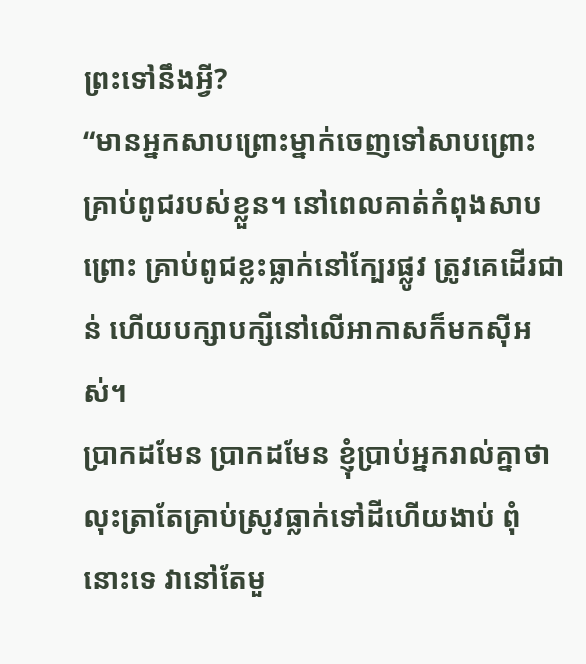ព្រះទៅនឹងអ្វី?
“មានអ្នកសាបព្រោះម្នាក់ចេញទៅសាបព្រោះគ្រាប់ពូជរបស់ខ្លួន។ នៅពេលគាត់កំពុងសាបព្រោះ គ្រាប់ពូជខ្លះធ្លាក់នៅក្បែរផ្លូវ ត្រូវគេដើរជាន់ ហើយបក្សាបក្សីនៅលើអាកាសក៏មកស៊ីអស់។
ប្រាកដមែន ប្រាកដមែន ខ្ញុំប្រាប់អ្នករាល់គ្នាថា លុះត្រាតែគ្រាប់ស្រូវធ្លាក់ទៅដីហើយងាប់ ពុំនោះទេ វានៅតែមួ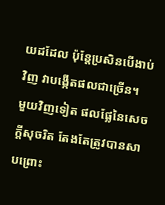យដដែល ប៉ុន្តែប្រសិនបើងាប់វិញ វាបង្កើតផលជាច្រើន។
មួយវិញទៀត ផលផ្លែនៃសេចក្ដីសុចរិត តែងតែត្រូវបានសាបព្រោះ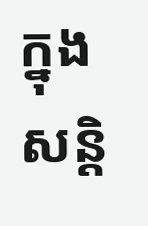ក្នុងសន្តិ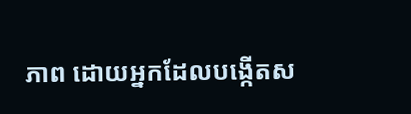ភាព ដោយអ្នកដែលបង្កើតស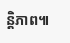ន្តិភាព៕